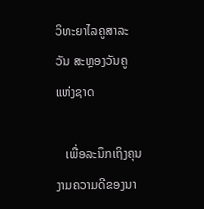ວິທະຍາໄລຄູສາລະວັນ ສະຫຼອງວັນຄູແຫ່ງຊາດ

   ເພື່ອລະນຶກເຖິງຄຸນງາມຄວາມດີຂອງນາ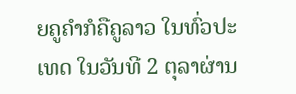ຍຄູຄໍາກໍຄືຄູລາວ ໃນທົ່ວປະເທດ ໃນວັນທີ 2 ຕຸລາຜ່ານ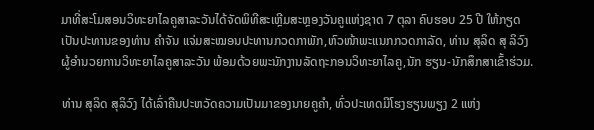ມາທີ່ສະໂມສອນວິທະຍາໄລຄູສາລະວັນໄດ້ຈັດພິທີສະເຫຼີມສະຫຼອງວັນຄູແຫ່ງຊາດ 7 ຕຸລາ ຄົບຮອບ 25 ປີ ໃຫ້ກຽດເປັນປະທານຂອງທ່ານ ຄຳຈັນ ແຈ່ມສະໝອນປະທານກວດກາພັກ,ຫົວໜ້າພະແນກກວດກາລັດ, ທ່ານ ສຸລິດ ສຸ ລິວົງ ຜູ້ອຳນວຍການວິທະຍາໄລຄູສາລະວັນ ພ້ອມດ້ວຍພະນັກງານລັດຖະກອນວິທະຍາໄລຄູ,ນັກ ຮຽນ-ນັກສຶກສາເຂົ້າຮ່ວມ.

ທ່ານ ສຸລິດ ສຸລິວົງ ໄດ້ເລົ່າຄືນປະຫວັດຄວາມເປັນມາຂອງນາຍຄູຄໍາ, ທົ່ວປະເທດມີໂຮງຮຽນພຽງ 2 ແຫ່ງ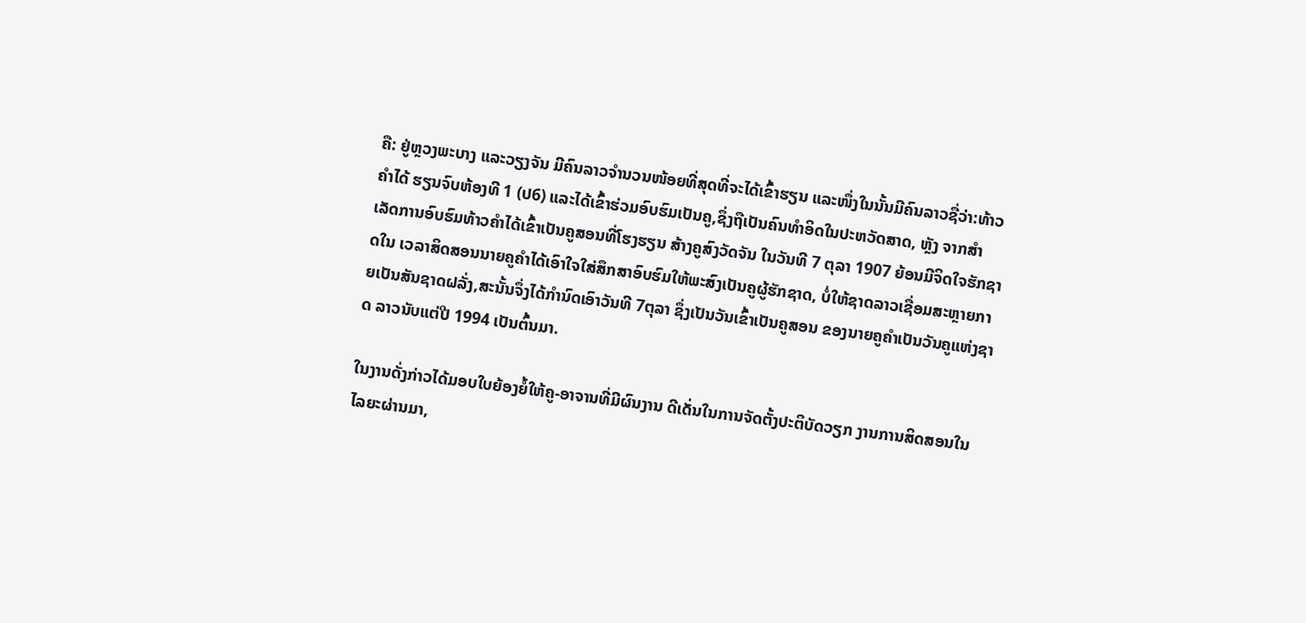ຄື: ຢູ່ຫຼວງພະບາງ ແລະວຽງຈັນ ມີຄົນລາວຈໍານວນໜ້ອຍທີ່ສຸດທີ່ຈະໄດ້ເຂົ້າຮຽນ ແລະໜຶ່ງໃນນັ້ນມີຄົນລາວຊື່ວ່າ:ທ້າວຄໍາໄດ້ ຮຽນຈົບຫ້ອງທີ 1 (ປ6) ແລະໄດ້ເຂົ້າຮ່ວມອົບຮົມເປັນຄູ,ຊຶ່ງຖືເປັນຄົນທໍາອິດໃນປະຫວັດສາດ, ຫຼັງ ຈາກສໍາເລັດການອົບຮົມທ້າວຄໍາໄດ້ເຂົ້າເປັນຄູສອນທີ່ໂຮງຮຽນ ສ້າງຄູສົງວັດຈັນ ໃນວັນທີ 7 ຕຸລາ 1907 ຍ້ອນມີຈິດໃຈຮັກຊາດໃນ ເວລາສິດສອນນາຍຄູຄໍາໄດ້ເອົາໃຈໃສ່ສຶກສາອົບຮົມໃຫ້ພະສົງເປັນຄູຜູ້ຮັກຊາດ, ບໍ່ໃຫ້ຊາດລາວເຊື່ອມສະຫຼາຍກາຍເປັນສັນຊາດຝລັ່ງ,ສະນັ້ນຈຶ່ງໄດ້ກໍານົດເອົາວັນທີ 7ຕຸລາ ຊຶ່ງເປັນວັນເຂົ້າເປັນຄູສອນ ຂອງນາຍຄູຄໍາເປັນວັນຄູແຫ່ງຊາດ ລາວນັບແຕ່ປີ 1994 ເປັນຕົ້ນມາ.

ໃນງານດັ່ງກ່າວໄດ້ມອບໃບຍ້ອງຍໍ້ໃຫ້ຄູ-ອາຈານທີ່ມີຜົນງານ ດີເດັ່ນໃນການຈັດຕັ້ງປະຕິບັດວຽກ ງານການສິດສອນໃນໄລຍະຜ່ານມາ,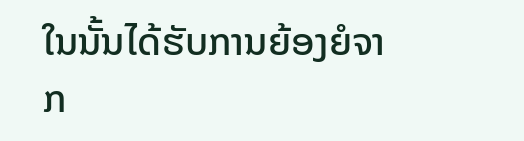ໃນນັ້ນໄດ້ຮັບການຍ້ອງຍໍຈາກ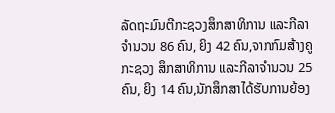ລັດຖະມົນຕີກະຊວງສຶກສາທິການ ແລະກີລາຈຳນວນ 86 ຄົນ, ຍິງ 42 ຄົນ,ຈາກກົມສ້າງຄູກະຊວງ ສຶກສາທິການ ແລະກີລາຈຳນວນ 25 ຄົນ, ຍິງ 14 ຄົນ,ນັກສຶກສາໄດ້ຮັບການຍ້ອງ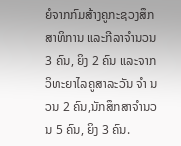ຍໍຈາກກົມສ້າງຄູກະຊວງສຶກສາທິການ ແລະກີລາຈຳນວນ 3 ຄົນ, ຍິງ 2 ຄົນ ແລະຈາກວິທະຍາໄລຄູສາລະວັນ ຈຳ ນວນ 2 ຄົນ,ນັກສຶກສາຈຳນວນ 5 ຄົນ, ຍິງ 3 ຄົນ.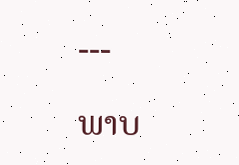---

ພາບ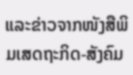ແລະຂ່າວຈາກໜັງສືພິມເສດຖະກິດ-ສັງຄົມ